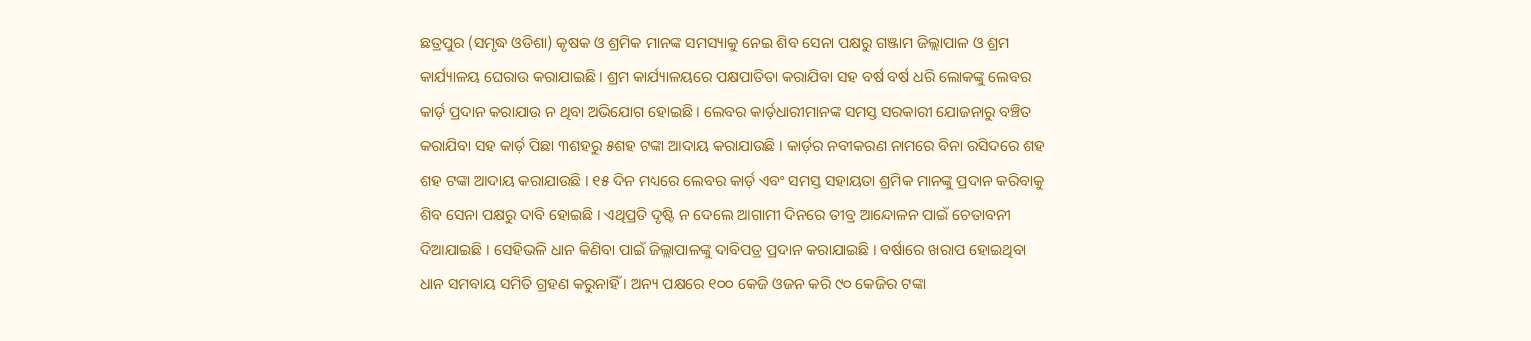ଛତ୍ରପୁର (ସମୃଦ୍ଧ ଓଡିଶା) କୃଷକ ଓ ଶ୍ରମିକ ମାନଙ୍କ ସମସ୍ୟାକୁ ନେଇ ଶିବ ସେନା ପକ୍ଷରୁ ଗଞ୍ଜାମ ଜିଲ୍ଲାପାଳ ଓ ଶ୍ରମ କାର୍ଯ୍ୟାଳୟ ଘେରାଉ କରାଯାଇଛି । ଶ୍ରମ କାର୍ଯ୍ୟାଳୟରେ ପକ୍ଷପାତିତା କରାଯିବା ସହ ବର୍ଷ ବର୍ଷ ଧରି ଲୋକଙ୍କୁ ଲେବର କାର୍ଡ଼ ପ୍ରଦାନ କରାଯାଉ ନ ଥିବା ଅଭିଯୋଗ ହୋଇଛି । ଲେବର କାର୍ଡ଼ଧାରୀମାନଙ୍କ ସମସ୍ତ ସରକାରୀ ଯୋଜନାରୁ ବଞ୍ଚିତ କରାଯିବା ସହ କାର୍ଡ଼ ପିଛା ୩ଶହରୁ ୫ଶହ ଟଙ୍କା ଆଦାୟ କରାଯାଉଛି । କାର୍ଡ଼ର ନବୀକରଣ ନାମରେ ବିନା ରସିଦରେ ଶହ ଶହ ଟଙ୍କା ଆଦାୟ କରାଯାଉଛି । ୧୫ ଦିନ ମଧ୍ୟରେ ଲେବର କାର୍ଡ଼ ଏବଂ ସମସ୍ତ ସହାୟତା ଶ୍ରମିକ ମାନଙ୍କୁ ପ୍ରଦାନ କରିବାକୁ ଶିବ ସେନା ପକ୍ଷରୁ ଦାବି ହୋଇଛି । ଏଥିପ୍ରତି ଦୃଷ୍ଟି ନ ଦେଲେ ଆଗାମୀ ଦିନରେ ତୀବ୍ର ଆନ୍ଦୋଳନ ପାଇଁ ଚେତାବନୀ ଦିଆଯାଇଛି । ସେହିଭଳି ଧାନ କିଣିବା ପାଇଁ ଜିଲ୍ଲାପାଳଙ୍କୁ ଦାବିପତ୍ର ପ୍ରଦାନ କରାଯାଇଛି । ବର୍ଷାରେ ଖରାପ ହୋଇଥିବା ଧାନ ସମବାୟ ସମିତି ଗ୍ରହଣ କରୁନାହିଁ । ଅନ୍ୟ ପକ୍ଷରେ ୧୦୦ କେଜି ଓଜନ କରି ୯୦ କେଜିର ଟଙ୍କା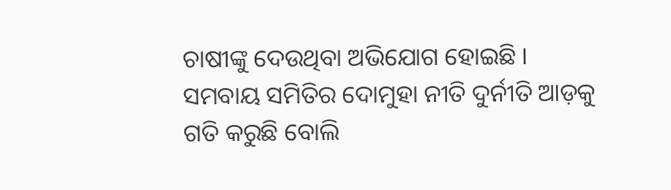ଚାଷୀଙ୍କୁ ଦେଉଥିବା ଅଭିଯୋଗ ହୋଇଛି । ସମବାୟ ସମିତିର ଦୋମୁହା ନୀତି ଦୁର୍ନୀତି ଆଡ଼କୁ ଗତି କରୁଛି ବୋଲି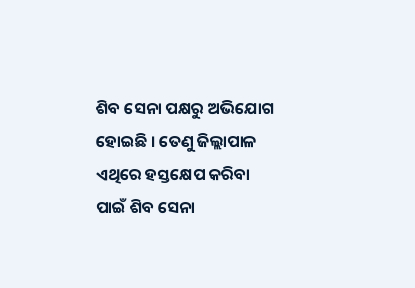ଶିବ ସେନା ପକ୍ଷରୁ ଅଭିଯୋଗ ହୋଇଛି । ତେଣୁ ଜିଲ୍ଲାପାଳ ଏଥିରେ ହସ୍ତକ୍ଷେପ କରିବା ପାଇଁ ଶିବ ସେନା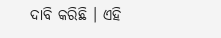ଦାବି କରିଛି । ଏହି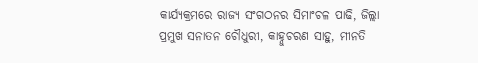କାର୍ଯ୍ୟକ୍ରମରେ ରାଜ୍ୟ ସଂଗଠନର ସିମାଂଚଳ ପାଢି, ଜିଲ୍ଲା ପ୍ରମୁଖ ସନାତନ ଚୌଧୁରୀ, କାହ୍ନୁଚରଣ ସାହୁ, ମୀନତି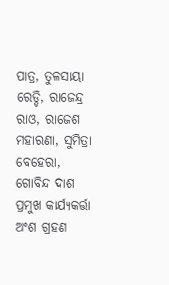ପାତ୍ର, ତୁଳସାୟା ରେଡ୍ଡି, ରାଜେନ୍ଦ୍ର ରାଓ, ରାଜେଶ ମହାରଣା, ସୁମିତ୍ରା ବେହେରା, ଗୋବିନ୍ଦ ଦାଶ ପ୍ରମୁଖ କାର୍ଯ୍ୟକର୍ତ୍ତା ଅଂଶ ଗ୍ରହଣ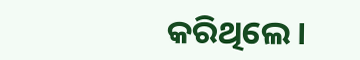କରିଥିଲେ ।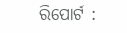ରିପୋର୍ଟ :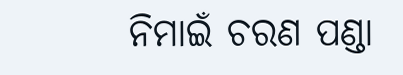ନିମାଇଁ ଚରଣ ପଣ୍ଡା